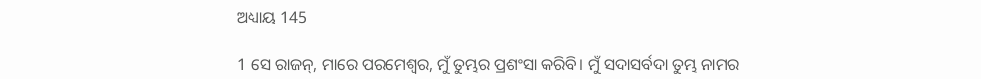ଅଧ୍ୟାୟ 145

1 ସେ ରାଜନ୍, ମାରେ ପରମେଶ୍ବର, ମୁଁ ତୁମ୍ଭର ପ୍ରଶଂସା କରିବି। ମୁଁ ସଦାସର୍ବଦା ତୁମ୍ଭ ନାମର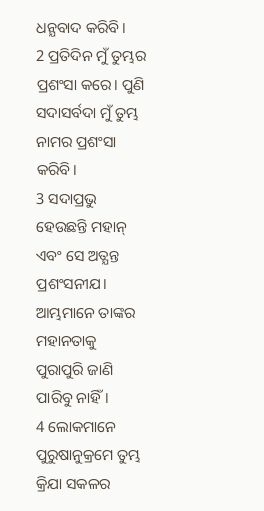ଧନ୍ଯବାଦ କରିବି।
2 ପ୍ରତିଦିନ ମୁଁ ତୁମ୍ଭର ପ୍ରଶଂସା କରେ। ପୁଣି ସଦାସର୍ବଦା ମୁଁ ତୁମ୍ଭ ନାମର ପ୍ରଶଂସା କରିବି।
3 ସଦାପ୍ରଭୁ ହେଉଛନ୍ତି ମହାନ୍ ଏବଂ ସେ ଅତ୍ଯନ୍ତ ପ୍ରଶଂସନୀଯ। ଆମ୍ଭମାନେ ତାଙ୍କର ମହାନତାକୁ ପୁରାପୁରି ଜାଣି ପାରିବୁ ନାହିଁ।
4 ଲୋକମାନେ ପୁରୁଷାନୁକ୍ରମେ ତୁମ୍ଭ କ୍ରିଯା ସକଳର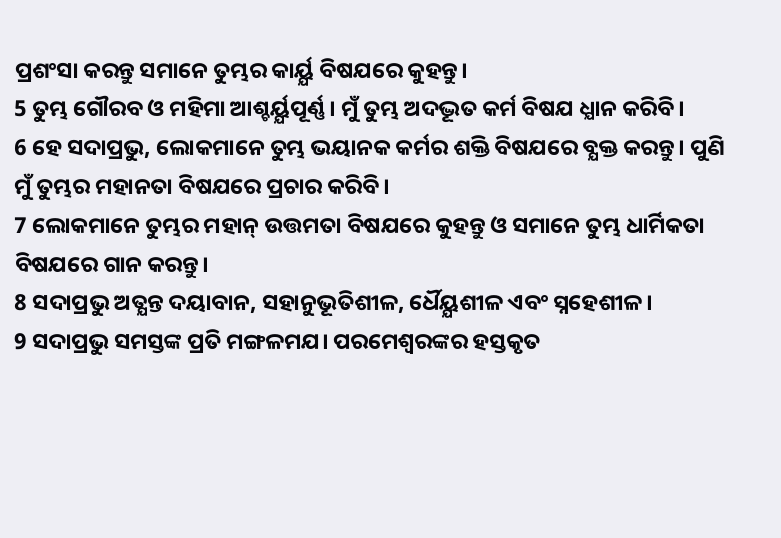ପ୍ରଶଂସା କରନ୍ତୁ ସମାନେ ତୁମ୍ଭର କାର୍ୟ୍ଯ ବିଷଯରେ କୁହନ୍ତୁ।
5 ତୁମ୍ଭ ଗୌରବ ଓ ମହିମା ଆଶ୍ଚର୍ୟ୍ଯପୂର୍ଣ୍ଣ। ମୁଁ ତୁମ୍ଭ ଅଦଦ୍ଭୂତ କର୍ମ ବିଷଯ ଧ୍ଯାନ କରିବି।
6 ହେ ସଦାପ୍ରଭୁ, ଲୋକମାନେ ତୁମ୍ଭ ଭୟାନକ କର୍ମର ଶକ୍ତି ବିଷଯରେ ବ୍ଯକ୍ତ କରନ୍ତୁ। ପୁଣି ମୁଁ ତୁମ୍ଭର ମହାନତା ବିଷଯରେ ପ୍ରଚାର କରିବି।
7 ଲୋକମାନେ ତୁମ୍ଭର ମହାନ୍ ଉତ୍ତମତା ବିଷଯରେ କୁହନ୍ତୁ ଓ ସମାନେ ତୁମ୍ଭ ଧାର୍ମିକତା ବିଷଯରେ ଗାନ କରନ୍ତୁ।
8 ସଦାପ୍ରଭୁ ଅତ୍ଯନ୍ତ ଦୟାବାନ, ସହାନୁଭୂତିଶୀଳ, ର୍ଧୈୟ୍ଯଶୀଳ ଏବଂ ସ୍ନହେଶୀଳ।
9 ସଦାପ୍ରଭୁ ସମସ୍ତଙ୍କ ପ୍ରତି ମଙ୍ଗଳମଯ। ପରମେଶ୍ବରଙ୍କର ହସ୍ତକୃତ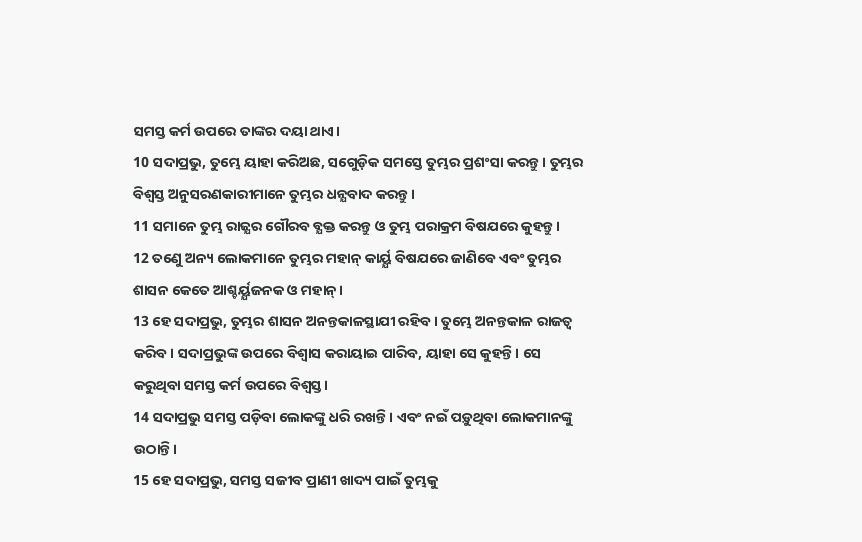ସମସ୍ତ କର୍ମ ଉପରେ ତାଙ୍କର ଦୟା ଥାଏ।
10 ସଦାପ୍ରଭୁ, ତୁମ୍ଭେ ୟାହା କରିଅଛ, ସଗେୁଡ଼ିକ ସମସ୍ତେ ତୁମ୍ଭର ପ୍ରଶଂସା କରନ୍ତୁ। ତୁମ୍ଭର ବିଶ୍ବସ୍ତ ଅନୁସରଣକାରୀମାନେ ତୁମ୍ଭର ଧନ୍ଯବାଦ କରନ୍ତୁ।
11 ସମାନେ ତୁମ୍ଭ ରାଜ୍ଯର ଗୌରବ ବ୍ଯକ୍ତ କରନ୍ତୁ ଓ ତୁମ୍ଭ ପରାକ୍ରମ ବିଷଯରେ କୁହନ୍ତୁ।
12 ତଣେୁ ଅନ୍ୟ ଲୋକମାନେ ତୁମ୍ଭର ମହାନ୍ କାର୍ୟ୍ଯ ବିଷଯରେ ଜାଣିବେ ଏବଂ ତୁମ୍ଭର ଶାସନ କେତେ ଆଶ୍ଚର୍ୟ୍ଯଜନକ ଓ ମହାନ୍।
13 ହେ ସଦାପ୍ରଭୁ, ତୁମ୍ଭର ଶାସନ ଅନନ୍ତକାଳସ୍ଥାଯୀ ରହିବ। ତୁମ୍ଭେ ଅନନ୍ତକାଳ ରାଜତ୍ବ କରିବ। ସଦାପ୍ରଭୁଙ୍କ ଉପରେ ବିଶ୍ବାସ କରାୟାଇ ପାରିବ, ୟାହା ସେ କୁହନ୍ତି। ସେ କରୁଥିବା ସମସ୍ତ କର୍ମ ଉପରେ ବିଶ୍ବସ୍ତ।
14 ସଦାପ୍ରଭୁ ସମସ୍ତ ପଡ଼ିବା ଲୋକଙ୍କୁ ଧରି ରଖନ୍ତି। ଏବଂ ନଇଁ ପଡ଼ୁଥିବା ଲୋକମାନଙ୍କୁ ଉଠାନ୍ତି।
15 ହେ ସଦାପ୍ରଭୁ, ସମସ୍ତ ସଜୀବ ପ୍ରାଣୀ ଖାଦ୍ୟ ପାଇଁ ତୁମ୍ଭକୁ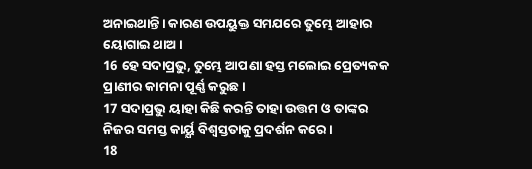ଅନାଇଥାନ୍ତି। କାରଣ ଉପୟୁକ୍ତ ସମଯରେ ତୁମ୍ଭେ ଆହାର ୟୋଗାଇ ଥାଅ।
16 ହେ ସଦାପ୍ରଭୁ, ତୁମ୍ଭେ ଆପଣା ହସ୍ତ ମଲୋଇ ପ୍ରେତ୍ୟକକ ପ୍ରାଣୀର କାମନା ପୂର୍ଣ୍ଣ କରୁଛ।
17 ସଦାପ୍ରଭୁ ୟାହା କିଛି କରନ୍ତି ତାହା ଉତ୍ତମ ଓ ତାଙ୍କର ନିଜର ସମସ୍ତ କାର୍ୟ୍ଯ ବିଶ୍ବସ୍ତତାକୁ ପ୍ରଦର୍ଶନ କରେ।
18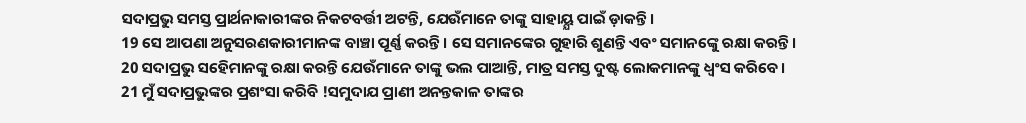ସଦାପ୍ରଭୁ ସମସ୍ତ ପ୍ରାର୍ଥନାକାରୀଙ୍କର ନିକଟବର୍ତ୍ତୀ ଅଟନ୍ତି, ଯେଉଁମାନେ ତାଙ୍କୁ ସାହାୟ୍ଯ ପାଇଁ ଡ଼ାକନ୍ତି।
19 ସେ ଆପଣା ଅନୁସରଣକାରୀମାନଙ୍କ ବାଞ୍ଚା ପୂର୍ଣ୍ଣ କରନ୍ତି। ସେ ସମାନଙ୍କେର ଗୁହାରି ଶୁଣନ୍ତି ଏବଂ ସମାନଙ୍କେୁ ରକ୍ଷା କରନ୍ତି।
20 ସଦାପ୍ରଭୁ ସହେିମାନଙ୍କୁ ରକ୍ଷା କରନ୍ତି ଯେଉଁମାନେ ତାଙ୍କୁ ଭଲ ପାଆନ୍ତି, ମାତ୍ର ସମସ୍ତ ଦୁଷ୍ଟ ଲୋକମାନଙ୍କୁ ଧ୍ବଂସ କରିବେ।
21 ମୁଁ ସଦାପ୍ରଭୁଙ୍କର ପ୍ରଶଂସା କରିବି !ସମୁଦାଯ ପ୍ରାଣୀ ଅନନ୍ତକାଳ ତାଙ୍କର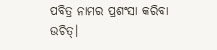ପବିତ୍ର ନାମର ପ୍ରଶଂସା କରିବା ଉଚିତ୍।